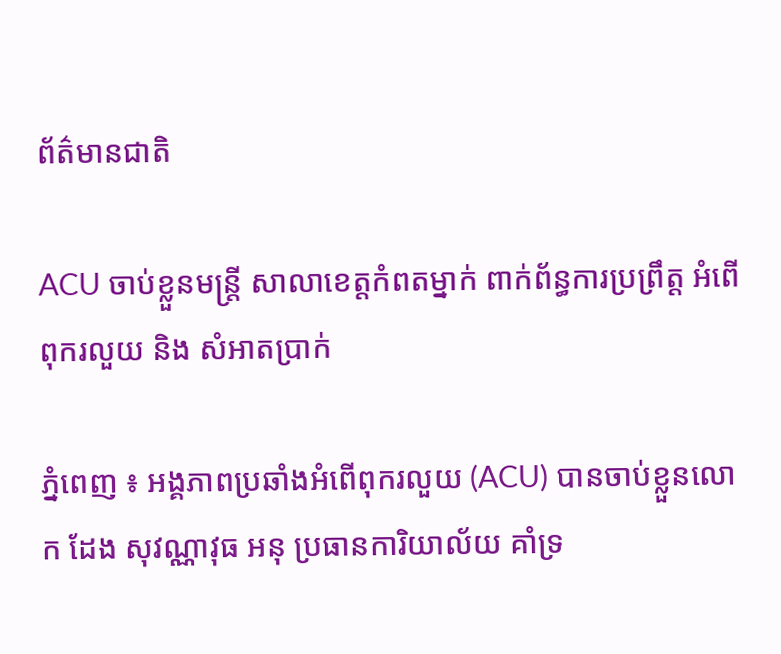ព័ត៌មានជាតិ

ACU ចាប់ខ្លួនមន្រ្តី សាលាខេត្តកំពតម្នាក់ ពាក់ព័ន្ធការប្រព្រឹត្ត អំពើពុករលួយ និង សំអាតប្រាក់

ភ្នំពេញ ៖ អង្គភាពប្រឆាំងអំពើពុករលួយ (ACU) បានចាប់ខ្លួនលោក ដែង សុវណ្ណាវុធ អនុ ប្រធានការិយាល័យ គាំទ្រ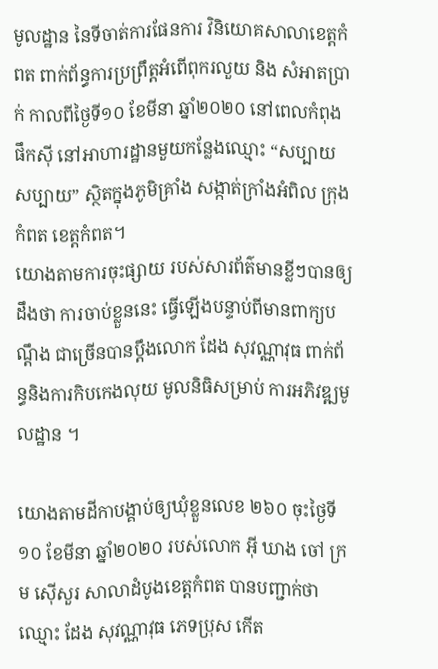មូលដ្ឋាន នៃទីចាត់ការផែនការ វិនិយោគសាលាខេត្តកំពត ពាក់ព័ន្ធការប្រព្រឹត្តអំពើពុករលួយ និង សំអាតប្រាក់ កាលពីថ្ងៃទី១០ ខែមីនា ឆ្នាំ២០២០ នៅពេលកំពុងផឹកស៊ី នៅអាហារដ្ឋានមួយកន្លែងឈ្មោះ “សប្បាយ សប្បាយ” ស្ថិតក្នុងភូមិគ្រាំង សង្កាត់ក្រាំងអំពិល ក្រុងកំពត ខេត្តកំពត។
យោងតាមការចុះផ្សាយ របស់សារព័ត៌មានខ្លីៗបានឲ្យដឹងថា ការចាប់ខ្លួននេះ ធ្វើឡើងបន្ទាប់ពីមានពាក្យបណ្តឹង ជាច្រើនបានប្តឹងលោក ដែង សុវណ្ណាវុធ ពាក់ព័ន្ធនិងការកិបកេងលុយ មូលនិធិសម្រាប់ ការអភិវឌ្ឍមូលដ្ឋាន ។

យោងតាមដីកាបង្គាប់ឲ្យឃុំខ្លួនលេខ ២៦០ ចុះថ្ងៃទី១០ ខែមីនា ឆ្នាំ២០២០ របស់លោក អ៊ី ឃាង ចៅ ក្រម ស៊ើសួរ សាលាដំបូងខេត្តកំពត បានបញ្ជាក់ថា ឈ្មោះ ដែង សុវណ្ណាវុធ ភេទប្រុស កើត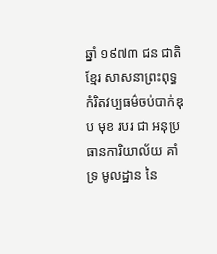ឆ្នាំ ១៩៧៣ ជន ជាតិខ្មែរ សាសនាព្រះពុទ្ធ កំរិតវប្បធម៌ចប់បាក់ឌុប មុខ របរ ជា អនុប្រធានការិយាល័យ គាំទ្រ មូលដ្ឋាន នៃ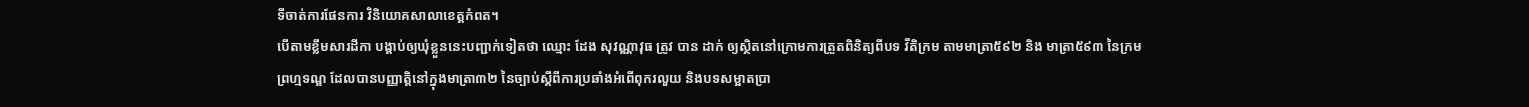ទីចាត់ការផែនការ វិនិយោគសាលាខេត្តកំពត។
បើតាមខ្លឹមសារដីកា បង្គាប់ឲ្យឃុំខ្លួននេះបញ្ជាក់ទៀតថា ឈ្មោះ ដែង សុវណ្ណាវុធ ត្រូវ បាន ដាក់ ឲ្យស្ថិតនៅក្រោមការត្រួតពិនិត្យពីបទ វីតិក្រម តាមមាត្រា៥៩២ និង មាត្រា៥៩៣ នៃក្រមព្រហ្មទណ្ឌ ដែលបានបញ្ញាត្តិនៅក្នុងមាត្រា៣២ នៃច្បាប់ស្តីពីការប្រឆាំងអំពើពុករលួយ និងបទសម្អាតប្រា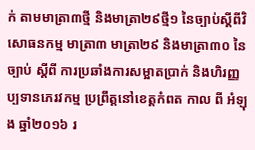ក់ តាមមាត្រា៣ថ្មី និងមាត្រា២៩ថ្មី១ នៃច្បាប់ស្តីពីវិសោធនកម្ម មាត្រា៣ មាត្រា២៩ និងមាត្រា៣០ នៃ ច្បាប់ ស្តីពី ការប្រឆាំងការសម្អាតប្រាក់ និងហិរញ្ញប្បទានភេរវកម្ម ប្រព្រឹត្តនៅខេត្តកំពត កាល ពី អំឡុង ឆ្នាំ២០១៦ រ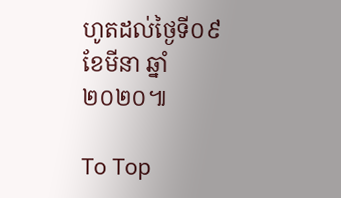ហូតដល់ថ្ងៃទី០៩ ខែមីនា ឆ្នាំ២០២០៕

To Top